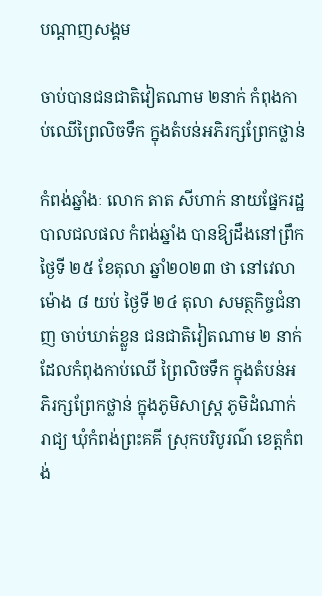បណ្តាញសង្គម

ចាប់បានជនជាតិវៀតណាម ២នាក់ កំពុងកាប់ឈើព្រៃលិចទឹក ក្នុងតំបន់អភិរក្សព្រែកថ្លាន់

កំពង់ឆ្នាំងៈ លោក តាត សីហាក់ នាយផ្នែករដ្ឋបាលជលផល កំពង់ឆ្នាំង បានឱ្យដឹងនៅព្រឹកថ្ងៃទី ២៥ ខែតុលា ឆ្នាំ២០២៣ ថា នៅវេលាម៉ោង ៨ យប់ ថ្ងៃទី ២៤ តុលា សមត្ថកិច្ចជំនាញ ចាប់ឃាត់ខ្លួន ជនជាតិវៀតណាម ២ នាក់ ដែលកំពុងកាប់ឈើ ព្រៃលិចទឹក ក្នុងតំបន់អភិរក្សព្រែកថ្លាន់ ក្នុងភូមិសាស្ត្រ ភូមិដំណាក់រាជ្យ ឃុំកំពង់ព្រះគគី ស្រុកបរិបូរណ៌ ខេត្តកំពង់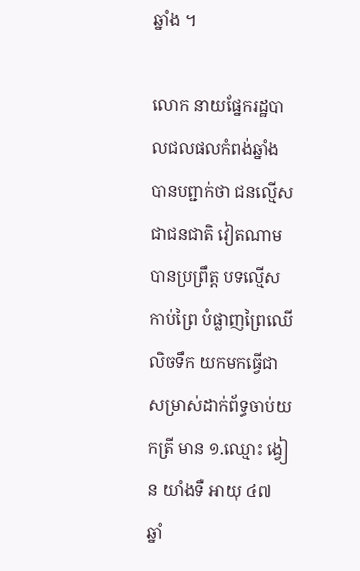ឆ្នាំង ។

លោក នាយផ្នែករដ្ឋបាលជលផលកំពង់ឆ្នាំង បានបព្ជាក់ថា ជនល្មើសជាជនជាតិ វៀតណាម បានប្រព្រឹត្ត បទល្មើសកាប់ព្រៃ បំផ្លាញព្រៃឈើលិចទឹក យកមកធ្វើជា សម្រាស់ដាក់ព័ទ្ធចាប់យកត្រី មាន ១.ឈ្មោះ ង្វៀន យាំងទឺ អាយុ ៤៧ ឆ្នាំ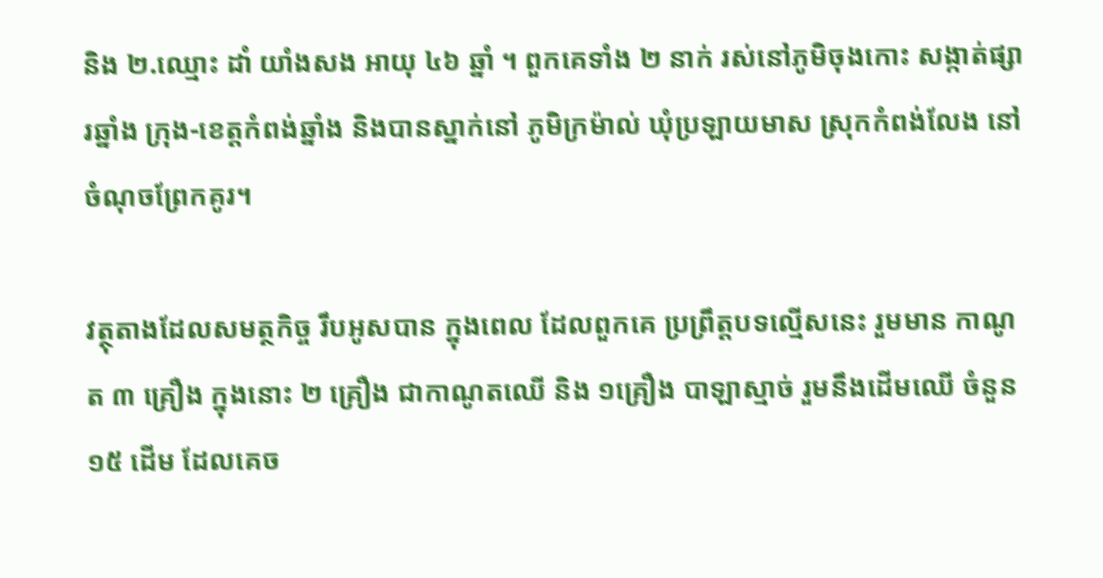និង ២.ឈ្មោះ ដាំ យាំងសង អាយុ ៤៦ ឆ្នាំ ។ ពួកគេទាំង ២ នាក់ រស់នៅភូមិចុងកោះ សង្កាត់ផ្សារឆ្នាំង ក្រុង-ខេត្តកំពង់ឆ្នាំង និងបានស្នាក់នៅ ភូមិក្រម៉ាល់ ឃុំប្រឡាយមាស ស្រុកកំពង់លែង នៅចំណុចព្រែកគូរ។

វត្ថុតាងដែលសមត្ថកិច្ច រឹបអូសបាន ក្នុងពេល ដែលពួកគេ ប្រព្រឹត្តបទល្មើសនេះ រួមមាន កាណូត ៣ គ្រឿង ក្នុងនោះ ២ គ្រឿង ជាកាណូតឈើ និង ១គ្រឿង បាឡាស្មាច់ រួមនឹងដើមឈើ ចំនួន ១៥ ដើម ដែលគេច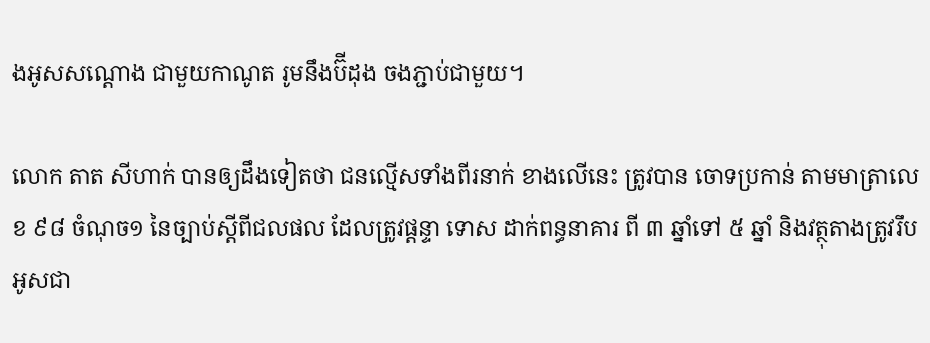ងអូសសណ្តោង ជាមួយកាណូត រូមនឹងប៊ីដុង ចងភ្ជាប់ជាមួយ។

លោក តាត សីហាក់ បានឲ្យដឹងទៀតថា ជនល្មើសទាំងពីរនាក់ ខាងលើនេះ ត្រូវបាន ចោទប្រកាន់ តាមមាត្រាលេខ ៩៨ ចំណុច១ នៃច្បាប់ស្ដីពីជលផល ដែលត្រូវផ្តន្ទា ទោស ដាក់ពន្ធនាគារ ពី ៣ ឆ្នាំទៅ ៥ ឆ្នាំ និងវត្ថុតាងត្រូវរឹបអូសជា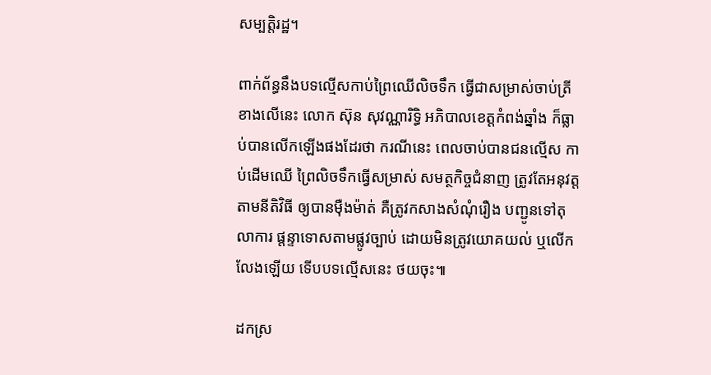សម្បត្តិរដ្ឋ។

ពាក់ព័ន្ធនឹងបទល្មើសកាប់ព្រៃឈើលិចទឹក ធ្វើជាសម្រាស់ចាប់ត្រី ខាងលើនេះ លោក ស៊ុន សុវណ្ណារិទ្ធិ អភិបាលខេត្តកំពង់ឆ្នាំង ក៏ធ្លាប់បានលើកឡើងផងដែរថា ករណីនេះ ពេលចាប់បានជនល្មើស កាប់ដើមឈើ ព្រៃលិចទឹកធ្វើសម្រាស់ សមត្ថកិច្ចជំនាញ ត្រូវតែអនុវត្តតាមនីតិវិធី ឲ្យបានម៉ឺងម៉ាត់ គឺត្រូវកសាងសំណុំរឿង បញ្ជូនទៅតុលាការ ផ្ដន្ទាទោសតាមផ្លូវច្បាប់ ដោយមិនត្រូវយោគយល់ ឬលើកលែងឡើយ ទើបបទល្មើសនេះ ថយចុះ៕

ដកស្រ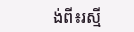ង់ពី៖រស្មី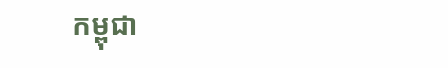កម្ពុជា